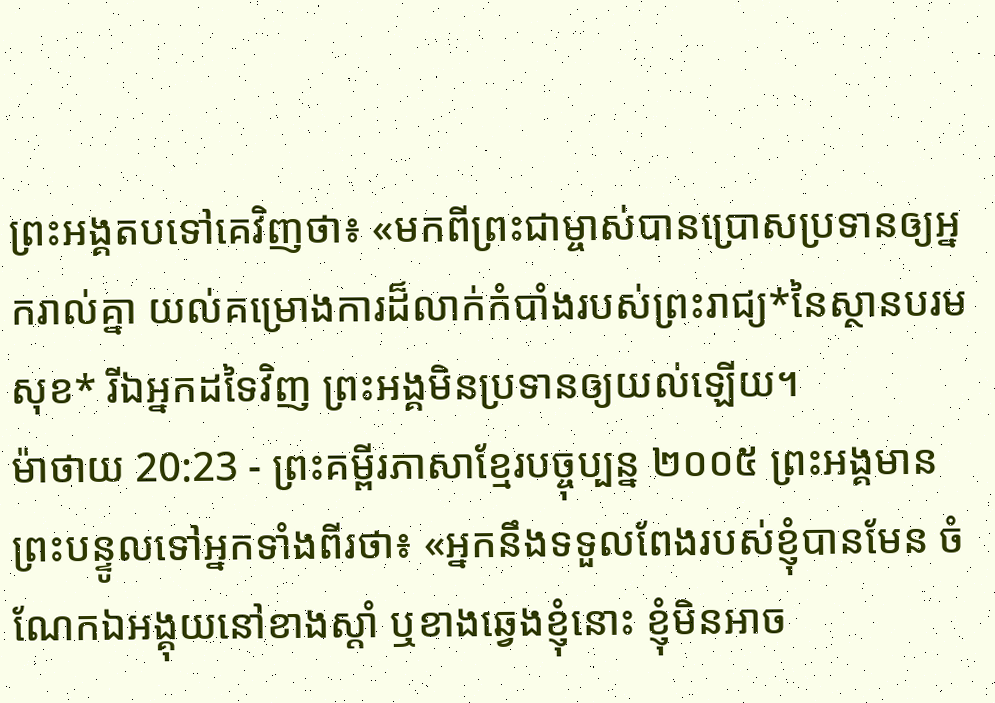ព្រះអង្គតបទៅគេវិញថា៖ «មកពីព្រះជាម្ចាស់បានប្រោសប្រទានឲ្យអ្នករាល់គ្នា យល់គម្រោងការដ៏លាក់កំបាំងរបស់ព្រះរាជ្យ*នៃស្ថានបរមសុខ* រីឯអ្នកដទៃវិញ ព្រះអង្គមិនប្រទានឲ្យយល់ឡើយ។
ម៉ាថាយ 20:23 - ព្រះគម្ពីរភាសាខ្មែរបច្ចុប្បន្ន ២០០៥ ព្រះអង្គមានព្រះបន្ទូលទៅអ្នកទាំងពីរថា៖ «អ្នកនឹងទទួលពែងរបស់ខ្ញុំបានមែន ចំណែកឯអង្គុយនៅខាងស្ដាំ ឬខាងឆ្វេងខ្ញុំនោះ ខ្ញុំមិនអាច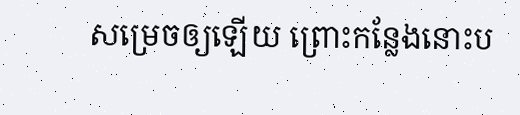សម្រេចឲ្យឡើយ ព្រោះកន្លែងនោះប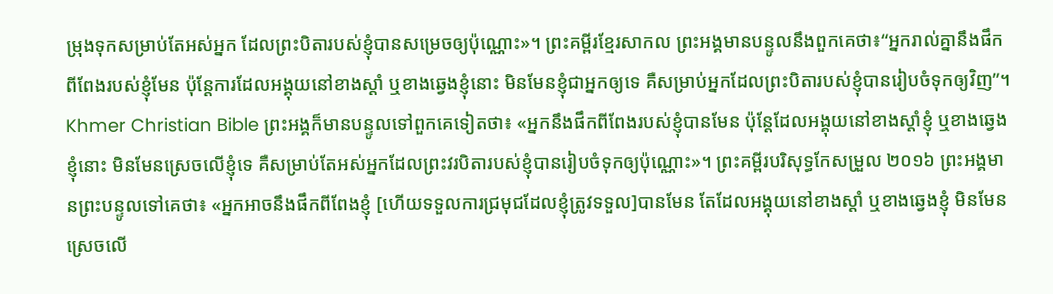ម្រុងទុកសម្រាប់តែអស់អ្នក ដែលព្រះបិតារបស់ខ្ញុំបានសម្រេចឲ្យប៉ុណ្ណោះ»។ ព្រះគម្ពីរខ្មែរសាកល ព្រះអង្គមានបន្ទូលនឹងពួកគេថា៖“អ្នករាល់គ្នានឹងផឹកពីពែងរបស់ខ្ញុំមែន ប៉ុន្តែការដែលអង្គុយនៅខាងស្ដាំ ឬខាងឆ្វេងខ្ញុំនោះ មិនមែនខ្ញុំជាអ្នកឲ្យទេ គឺសម្រាប់អ្នកដែលព្រះបិតារបស់ខ្ញុំបានរៀបចំទុកឲ្យវិញ”។ Khmer Christian Bible ព្រះអង្គក៏មានបន្ទូលទៅពួកគេទៀតថា៖ «អ្នកនឹងផឹកពីពែងរបស់ខ្ញុំបានមែន ប៉ុន្ដែដែលអង្គុយនៅខាងស្ដាំខ្ញុំ ឬខាងឆ្វេងខ្ញុំនោះ មិនមែនស្រេចលើខ្ញុំទេ គឺសម្រាប់តែអស់អ្នកដែលព្រះវរបិតារបស់ខ្ញុំបានរៀបចំទុកឲ្យប៉ុណ្ណោះ»។ ព្រះគម្ពីរបរិសុទ្ធកែសម្រួល ២០១៦ ព្រះអង្គមានព្រះបន្ទូលទៅគេថា៖ «អ្នកអាចនឹងផឹកពីពែងខ្ញុំ [ហើយទទួលការជ្រមុជដែលខ្ញុំត្រូវទទួល]បានមែន តែដែលអង្គុយនៅខាងស្តាំ ឬខាងឆ្វេងខ្ញុំ មិនមែនស្រេចលើ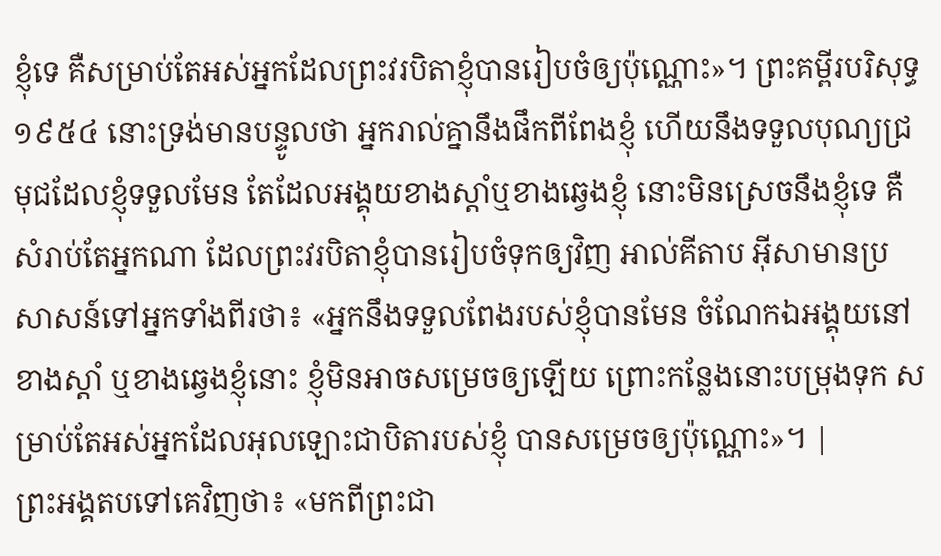ខ្ញុំទេ គឺសម្រាប់តែអស់អ្នកដែលព្រះវរបិតាខ្ញុំបានរៀបចំឲ្យប៉ុណ្ណោះ»។ ព្រះគម្ពីរបរិសុទ្ធ ១៩៥៤ នោះទ្រង់មានបន្ទូលថា អ្នករាល់គ្នានឹងផឹកពីពែងខ្ញុំ ហើយនឹងទទួលបុណ្យជ្រមុជដែលខ្ញុំទទួលមែន តែដែលអង្គុយខាងស្តាំឬខាងឆ្វេងខ្ញុំ នោះមិនស្រេចនឹងខ្ញុំទេ គឺសំរាប់តែអ្នកណា ដែលព្រះវរបិតាខ្ញុំបានរៀបចំទុកឲ្យវិញ អាល់គីតាប អ៊ីសាមានប្រសាសន៍ទៅអ្នកទាំងពីរថា៖ «អ្នកនឹងទទួលពែងរបស់ខ្ញុំបានមែន ចំណែកឯអង្គុយនៅខាងស្ដាំ ឬខាងឆ្វេងខ្ញុំនោះ ខ្ញុំមិនអាចសម្រេចឲ្យឡើយ ព្រោះកន្លែងនោះបម្រុងទុក សម្រាប់តែអស់អ្នកដែលអុលឡោះជាបិតារបស់ខ្ញុំ បានសម្រេចឲ្យប៉ុណ្ណោះ»។ |
ព្រះអង្គតបទៅគេវិញថា៖ «មកពីព្រះជា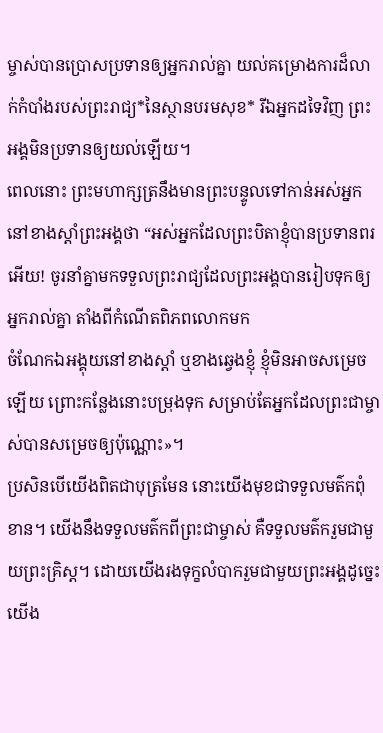ម្ចាស់បានប្រោសប្រទានឲ្យអ្នករាល់គ្នា យល់គម្រោងការដ៏លាក់កំបាំងរបស់ព្រះរាជ្យ*នៃស្ថានបរមសុខ* រីឯអ្នកដទៃវិញ ព្រះអង្គមិនប្រទានឲ្យយល់ឡើយ។
ពេលនោះ ព្រះមហាក្សត្រនឹងមានព្រះបន្ទូលទៅកាន់អស់អ្នកនៅខាងស្ដាំព្រះអង្គថា “អស់អ្នកដែលព្រះបិតាខ្ញុំបានប្រទានពរអើយ! ចូរនាំគ្នាមកទទួលព្រះរាជ្យដែលព្រះអង្គបានរៀបទុកឲ្យអ្នករាល់គ្នា តាំងពីកំណើតពិភពលោកមក
ចំណែកឯអង្គុយនៅខាងស្ដាំ ឬខាងឆ្វេងខ្ញុំ ខ្ញុំមិនអាចសម្រេចឡើយ ព្រោះកន្លែងនោះបម្រុងទុក សម្រាប់តែអ្នកដែលព្រះជាម្ចាស់បានសម្រេចឲ្យប៉ុណ្ណោះ»។
ប្រសិនបើយើងពិតជាបុត្រមែន នោះយើងមុខជាទទួលមត៌កពុំខាន។ យើងនឹងទទួលមត៌កពីព្រះជាម្ចាស់ គឺទទួលមត៌ករួមជាមួយព្រះគ្រិស្ត។ ដោយយើងរងទុក្ខលំបាករួមជាមួយព្រះអង្គដូច្នេះ យើង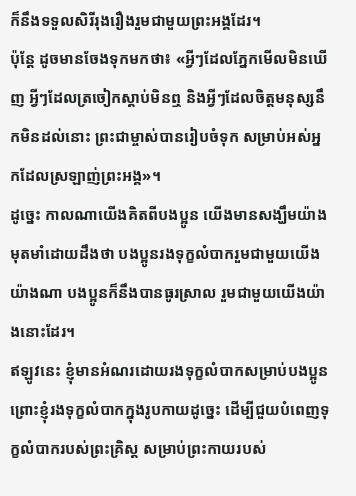ក៏នឹងទទួលសិរីរុងរឿងរួមជាមួយព្រះអង្គដែរ។
ប៉ុន្តែ ដូចមានចែងទុកមកថា៖ «អ្វីៗដែលភ្នែកមើលមិនឃើញ អ្វីៗដែលត្រចៀកស្ដាប់មិនឮ និងអ្វីៗដែលចិត្តមនុស្សនឹកមិនដល់នោះ ព្រះជាម្ចាស់បានរៀបចំទុក សម្រាប់អស់អ្នកដែលស្រឡាញ់ព្រះអង្គ»។
ដូច្នេះ កាលណាយើងគិតពីបងប្អូន យើងមានសង្ឃឹមយ៉ាងមុតមាំដោយដឹងថា បងប្អូនរងទុក្ខលំបាករួមជាមួយយើងយ៉ាងណា បងប្អូនក៏នឹងបានធូរស្រាល រួមជាមួយយើងយ៉ាងនោះដែរ។
ឥឡូវនេះ ខ្ញុំមានអំណរដោយរងទុក្ខលំបាកសម្រាប់បងប្អូន ព្រោះខ្ញុំរងទុក្ខលំបាកក្នុងរូបកាយដូច្នេះ ដើម្បីជួយបំពេញទុក្ខលំបាករបស់ព្រះគ្រិស្ត សម្រាប់ព្រះកាយរបស់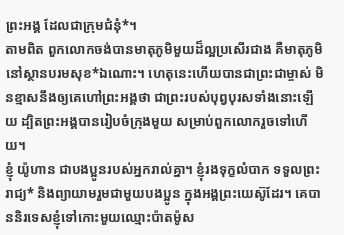ព្រះអង្គ ដែលជាក្រុមជំនុំ*។
តាមពិត ពួកលោកចង់បានមាតុភូមិមួយដ៏ល្អប្រសើរជាង គឺមាតុភូមិនៅស្ថានបរមសុខ*ឯណោះ។ ហេតុនេះហើយបានជាព្រះជាម្ចាស់ មិនខ្មាសនឹងឲ្យគេហៅព្រះអង្គថា ជាព្រះរបស់បុព្វបុរសទាំងនោះឡើយ ដ្បិតព្រះអង្គបានរៀបចំក្រុងមួយ សម្រាប់ពួកលោករួចទៅហើយ។
ខ្ញុំ យ៉ូហាន ជាបងប្អូនរបស់អ្នករាល់គ្នា។ ខ្ញុំរងទុក្ខលំបាក ទទួលព្រះរាជ្យ* និងព្យាយាមរួមជាមួយបងប្អូន ក្នុងអង្គព្រះយេស៊ូដែរ។ គេបាននិរទេសខ្ញុំទៅកោះមួយឈ្មោះប៉ាតម៉ូស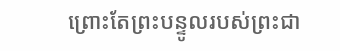ព្រោះតែព្រះបន្ទូលរបស់ព្រះជា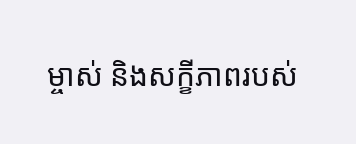ម្ចាស់ និងសក្ខីភាពរបស់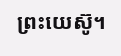ព្រះយេស៊ូ។